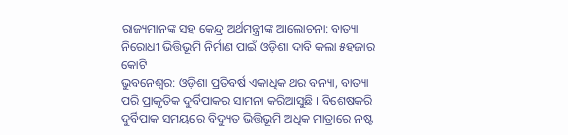ରାଜ୍ୟମାନଙ୍କ ସହ କେନ୍ଦ୍ର ଅର୍ଥମନ୍ତ୍ରୀଙ୍କ ଆଲୋଚନା: ବାତ୍ୟା ନିରୋଧୀ ଭିତ୍ତିଭୂମି ନିର୍ମାଣ ପାଇଁ ଓଡ଼ିଶା ଦାବି କଲା ୫ହଜାର କୋଟି
ଭୁବନେଶ୍ୱର: ଓଡ଼ିଶା ପ୍ରତିବର୍ଷ ଏକାଧିକ ଥର ବନ୍ୟା, ବାତ୍ୟା ପରି ପ୍ରାକୃତିକ ଦୁର୍ବିପାକର ସାମନା କରିଆସୁଛି । ବିଶେଷକରି ଦୁର୍ବିପାକ ସମୟରେ ବିଦ୍ୟୁତ ଭିତ୍ତିଭୂମି ଅଧିକ ମାତ୍ରାରେ ନଷ୍ଟ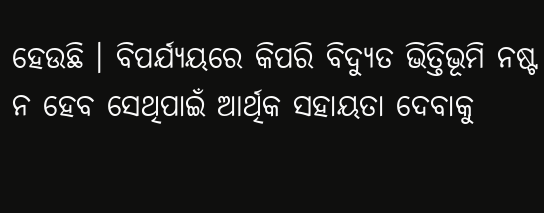ହେଉଛି । ବିପର୍ଯ୍ୟୟରେ କିପରି ବିଦ୍ୟୁତ ଭିତ୍ତିଭୂମି ନଷ୍ଟ ନ ହେବ ସେଥିପାଇଁ ଆର୍ଥିକ ସହାୟତା ଦେବାକୁ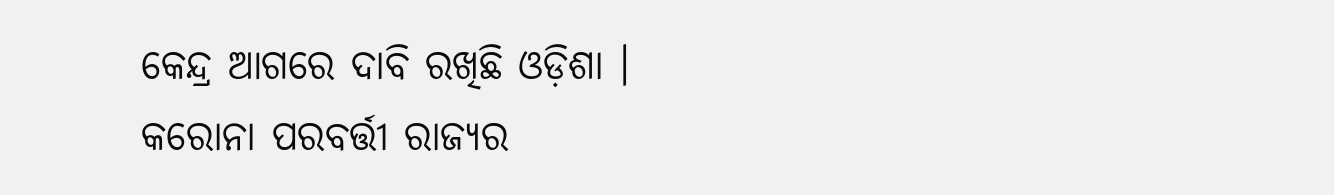କେନ୍ଦ୍ର ଆଗରେ ଦାବି ରଖିଛି ଓଡ଼ିଶା । କରୋନା ପରବର୍ତ୍ତୀ ରାଜ୍ୟର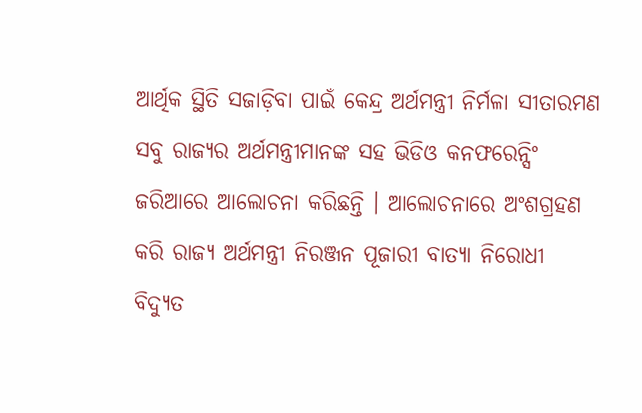ଆର୍ଥିକ ସ୍ଥିତି ସଜାଡ଼ିବା ପାଇଁ କେନ୍ଦ୍ର ଅର୍ଥମନ୍ତ୍ରୀ ନିର୍ମଳା ସୀତାରମଣ ସବୁ ରାଜ୍ୟର ଅର୍ଥମନ୍ତ୍ରୀମାନଙ୍କ ସହ ଭିଡିଓ କନଫରେନ୍ସିଂ ଜରିଆରେ ଆଲୋଚନା କରିଛନ୍ତି । ଆଲୋଚନାରେ ଅଂଶଗ୍ରହଣ କରି ରାଜ୍ୟ ଅର୍ଥମନ୍ତ୍ରୀ ନିରଞ୍ଜନ ପୂଜାରୀ ବାତ୍ୟା ନିରୋଧୀ ବିଦ୍ୟୁତ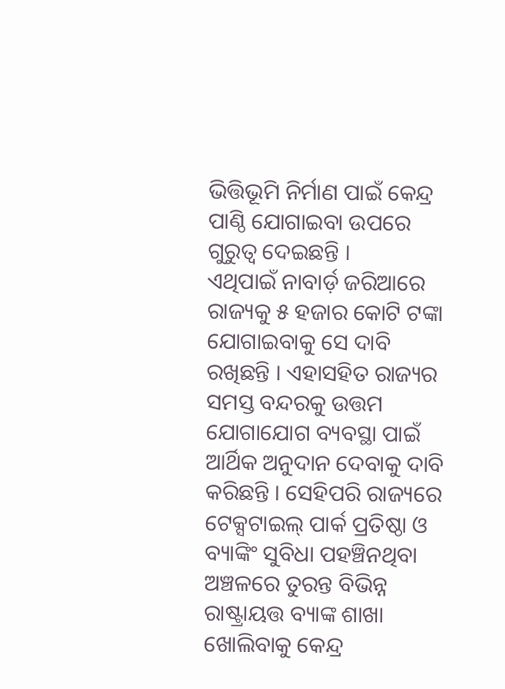ଭିତ୍ତିଭୂମି ନିର୍ମାଣ ପାଇଁ କେନ୍ଦ୍ର ପାଣ୍ଠି ଯୋଗାଇବା ଉପରେ ଗୁରୁତ୍ୱ ଦେଇଛନ୍ତି ।
ଏଥିପାଇଁ ନାବାର୍ଡ଼ ଜରିଆରେ ରାଜ୍ୟକୁ ୫ ହଜାର କୋଟି ଟଙ୍କା ଯୋଗାଇବାକୁ ସେ ଦାବି ରଖିଛନ୍ତି । ଏହାସହିତ ରାଜ୍ୟର ସମସ୍ତ ବନ୍ଦରକୁ ଉତ୍ତମ ଯୋଗାଯୋଗ ବ୍ୟବସ୍ଥା ପାଇଁ ଆର୍ଥିକ ଅନୁଦାନ ଦେବାକୁ ଦାବି କରିଛନ୍ତି । ସେହିପରି ରାଜ୍ୟରେ ଟେକ୍ସଟାଇଲ୍ ପାର୍କ ପ୍ରତିଷ୍ଠା ଓ ବ୍ୟାଙ୍କିଂ ସୁବିଧା ପହଞ୍ଚିନଥିବା ଅଞ୍ଚଳରେ ତୁରନ୍ତ ବିଭିନ୍ନ ରାଷ୍ଟ୍ରାୟତ୍ତ ବ୍ୟାଙ୍କ ଶାଖା ଖୋଲିବାକୁ କେନ୍ଦ୍ର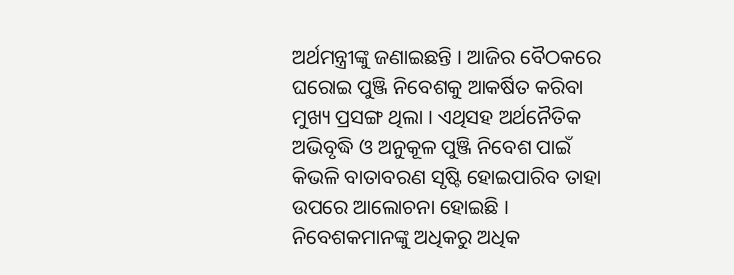ଅର୍ଥମନ୍ତ୍ରୀଙ୍କୁ ଜଣାଇଛନ୍ତି । ଆଜିର ବୈଠକରେ ଘରୋଇ ପୁଞ୍ଜି ନିବେଶକୁ ଆକର୍ଷିତ କରିବା ମୁଖ୍ୟ ପ୍ରସଙ୍ଗ ଥିଲା । ଏଥିସହ ଅର୍ଥନୈତିକ ଅଭିବୃଦ୍ଧି ଓ ଅନୁକୂଳ ପୁଞ୍ଜି ନିବେଶ ପାଇଁ କିଭଳି ବାତାବରଣ ସୃଷ୍ଟି ହୋଇପାରିବ ତାହା ଉପରେ ଆଲୋଚନା ହୋଇଛି । ନିବେଶକମାନଙ୍କୁ ଅଧିକରୁ ଅଧିକ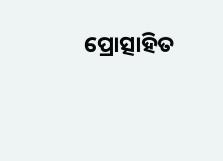ପ୍ରୋତ୍ସାହିତ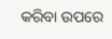କରିବା ଉପରେ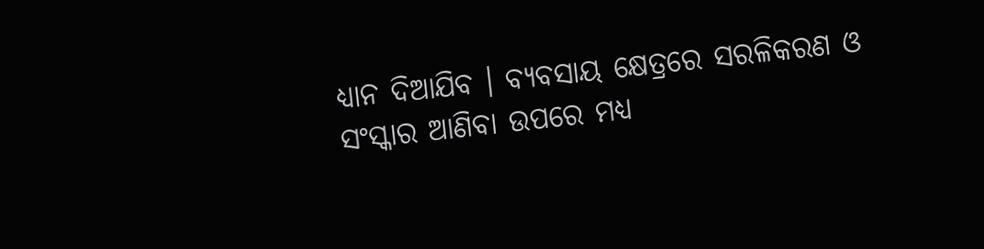ଧ୍ୟାନ ଦିଆଯିବ । ବ୍ୟବସାୟ କ୍ଷେତ୍ରରେ ସରଳିକରଣ ଓ ସଂସ୍କାର ଆଣିବା ଉପରେ ମଧ୍ୟ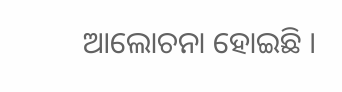ଆଲୋଚନା ହୋଇଛି ।